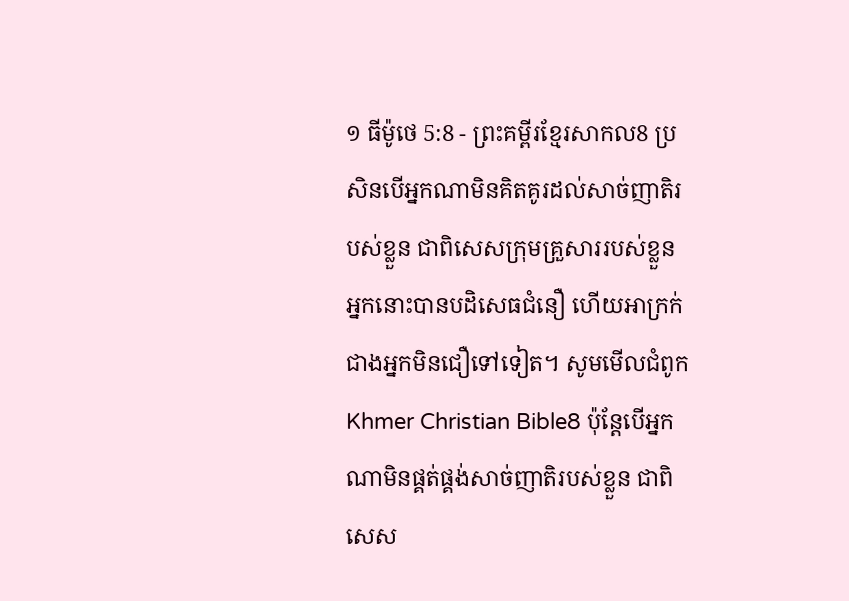១ ធីម៉ូថេ 5:8 - ព្រះគម្ពីរខ្មែរសាកល8 ប្រសិនបើអ្នកណាមិនគិតគូរដល់សាច់ញាតិរបស់ខ្លួន ជាពិសេសក្រុមគ្រួសាររបស់ខ្លួន អ្នកនោះបានបដិសេធជំនឿ ហើយអាក្រក់ជាងអ្នកមិនជឿទៅទៀត។ សូមមើលជំពូកKhmer Christian Bible8 ប៉ុន្ដែបើអ្នកណាមិនផ្គត់ផ្គង់សាច់ញាតិរបស់ខ្លួន ជាពិសេស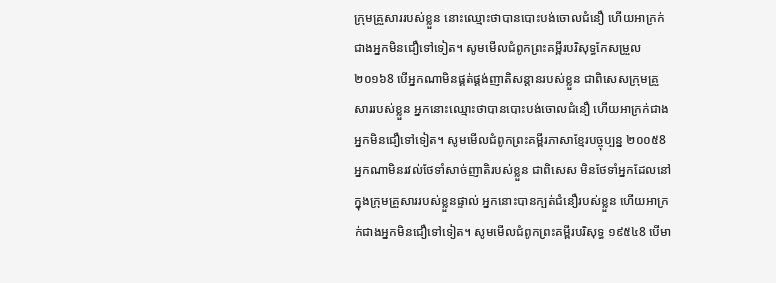ក្រុមគ្រួសាររបស់ខ្លួន នោះឈ្មោះថាបានបោះបង់ចោលជំនឿ ហើយអាក្រក់ជាងអ្នកមិនជឿទៅទៀត។ សូមមើលជំពូកព្រះគម្ពីរបរិសុទ្ធកែសម្រួល ២០១៦8 បើអ្នកណាមិនផ្គត់ផ្គង់ញាតិសន្តានរបស់ខ្លួន ជាពិសេសក្រុមគ្រួសាររបស់ខ្លួន អ្នកនោះឈ្មោះថាបានបោះបង់ចោលជំនឿ ហើយអាក្រក់ជាងអ្នកមិនជឿទៅទៀត។ សូមមើលជំពូកព្រះគម្ពីរភាសាខ្មែរបច្ចុប្បន្ន ២០០៥8 អ្នកណាមិនរវល់ថែទាំសាច់ញាតិរបស់ខ្លួន ជាពិសេស មិនថែទាំអ្នកដែលនៅក្នុងក្រុមគ្រួសាររបស់ខ្លួនផ្ទាល់ អ្នកនោះបានក្បត់ជំនឿរបស់ខ្លួន ហើយអាក្រក់ជាងអ្នកមិនជឿទៅទៀត។ សូមមើលជំពូកព្រះគម្ពីរបរិសុទ្ធ ១៩៥៤8 បើមា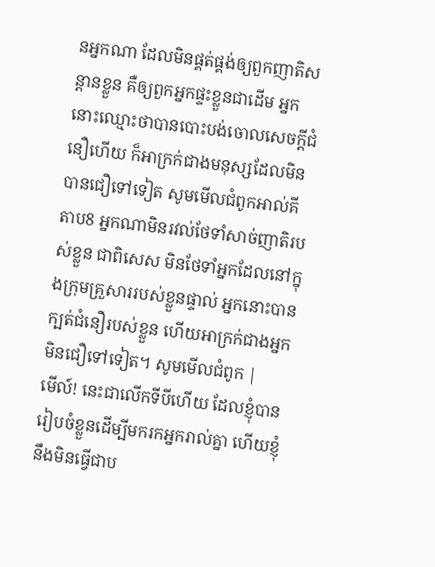នអ្នកណា ដែលមិនផ្គត់ផ្គង់ឲ្យពួកញាតិសន្តានខ្លួន គឺឲ្យពួកអ្នកផ្ទះខ្លួនជាដើម អ្នកនោះឈ្មោះថាបានបោះបង់ចោលសេចក្ដីជំនឿហើយ ក៏អាក្រក់ជាងមនុស្សដែលមិនបានជឿទៅទៀត សូមមើលជំពូកអាល់គីតាប8 អ្នកណាមិនរវល់ថែទាំសាច់ញាតិរបស់ខ្លួន ជាពិសេស មិនថែទាំអ្នកដែលនៅក្នុងក្រុមគ្រួសាររបស់ខ្លួនផ្ទាល់ អ្នកនោះបានក្បត់ជំនឿរបស់ខ្លួន ហើយអាក្រក់ជាងអ្នកមិនជឿទៅទៀត។ សូមមើលជំពូក |
មើល៍! នេះជាលើកទីបីហើយ ដែលខ្ញុំបានរៀបចំខ្លួនដើម្បីមករកអ្នករាល់គ្នា ហើយខ្ញុំនឹងមិនធ្វើជាប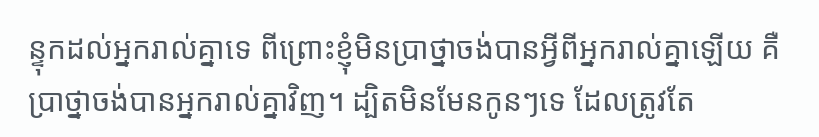ន្ទុកដល់អ្នករាល់គ្នាទេ ពីព្រោះខ្ញុំមិនប្រាថ្នាចង់បានអ្វីពីអ្នករាល់គ្នាឡើយ គឺប្រាថ្នាចង់បានអ្នករាល់គ្នាវិញ។ ដ្បិតមិនមែនកូនៗទេ ដែលត្រូវតែ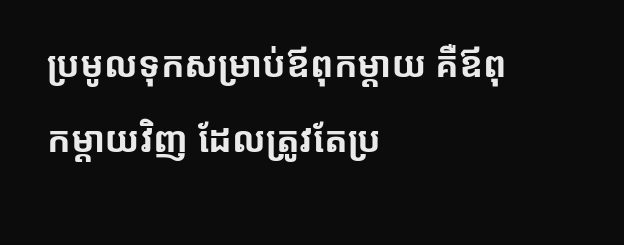ប្រមូលទុកសម្រាប់ឪពុកម្ដាយ គឺឪពុកម្ដាយវិញ ដែលត្រូវតែប្រ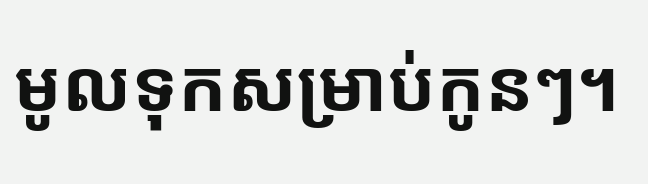មូលទុកសម្រាប់កូនៗ។